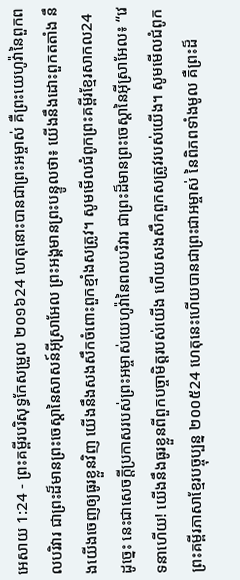អេសាយ 1:24 - ព្រះគម្ពីរបរិសុទ្ធកែសម្រួល ២០១៦24 ហេតុនោះបានជាព្រះអម្ចាស់ គឺព្រះយេហូវ៉ានៃពួកពលបរិវារ ជាព្រះដ៏មានព្រះចេស្តានៃសាសន៍អ៊ីស្រាអែល ព្រះអង្គមានព្រះបន្ទូលថា៖ យើងនឹងដោះពួកតតាំង នឹងយើងចេញឲ្យធូរខ្លួនវិញ យើងនឹងសងសឹកចំពោះពួកខ្មាំងសត្រូវ។ សូមមើលជំពូកព្រះគម្ពីរខ្មែរសាកល24 ដូច្នេះ នេះជាសេចក្ដីប្រកាសរបស់ព្រះអម្ចាស់យេហូវ៉ានៃពលបរិវារ ជាព្រះដ៏មានព្រះចេស្ដានៃអ៊ីស្រាអែល៖ “វេទនាហើយ! យើងនឹងធូរខ្លួនពីពួកបច្ចាមិត្តរបស់យើង ហើយសងសឹកពួកសត្រូវរបស់យើង។ សូមមើលជំពូកព្រះគម្ពីរភាសាខ្មែរបច្ចុប្បន្ន ២០០៥24 ហេតុនេះហើយបានជាព្រះជាអម្ចាស់ នៃពិភពទាំងមូល គឺព្រះដ៏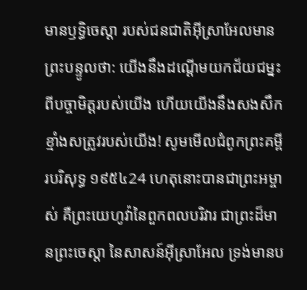មានឫទ្ធិចេស្ដា របស់ជនជាតិអ៊ីស្រាអែលមានព្រះបន្ទូលថា: យើងនឹងដណ្ដើមយកជ័យជម្នះពីបច្ចាមិត្តរបស់យើង ហើយយើងនឹងសងសឹកខ្មាំងសត្រូវរបស់យើង! សូមមើលជំពូកព្រះគម្ពីរបរិសុទ្ធ ១៩៥៤24 ហេតុនោះបានជាព្រះអម្ចាស់ គឺព្រះយេហូវ៉ានៃពួកពលបរិវារ ជាព្រះដ៏មានព្រះចេស្តា នៃសាសន៍អ៊ីស្រាអែល ទ្រង់មានប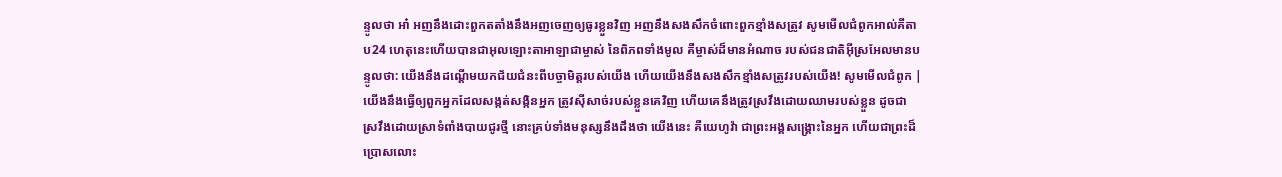ន្ទូលថា អា៎ អញនឹងដោះពួកតតាំងនឹងអញចេញឲ្យធូរខ្លួនវិញ អញនឹងសងសឹកចំពោះពួកខ្មាំងសត្រូវ សូមមើលជំពូកអាល់គីតាប24 ហេតុនេះហើយបានជាអុលឡោះតាអាឡាជាម្ចាស់ នៃពិភពទាំងមូល គឺម្ចាស់ដ៏មានអំណាច របស់ជនជាតិអ៊ីស្រអែលមានបន្ទូលថា: យើងនឹងដណ្ដើមយកជ័យជំនះពីបច្ចាមិត្តរបស់យើង ហើយយើងនឹងសងសឹកខ្មាំងសត្រូវរបស់យើង! សូមមើលជំពូក |
យើងនឹងធ្វើឲ្យពួកអ្នកដែលសង្កត់សង្កិនអ្នក ត្រូវស៊ីសាច់របស់ខ្លួនគេវិញ ហើយគេនឹងត្រូវស្រវឹងដោយឈាមរបស់ខ្លួន ដូចជាស្រវឹងដោយស្រាទំពាំងបាយជូរថ្មី នោះគ្រប់ទាំងមនុស្សនឹងដឹងថា យើងនេះ គឺយេហូវ៉ា ជាព្រះអង្គសង្គ្រោះនៃអ្នក ហើយជាព្រះដ៏ប្រោសលោះ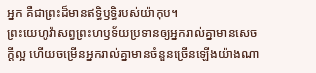អ្នក គឺជាព្រះដ៏មានឥទ្ធិឫទ្ធិរបស់យ៉ាកុប។
ព្រះយេហូវ៉ាសព្វព្រះហឫទ័យប្រទានឲ្យអ្នករាល់គ្នាមានសេចក្ដីល្អ ហើយចម្រើនអ្នករាល់គ្នាមានចំនួនច្រើនឡើងយ៉ាងណា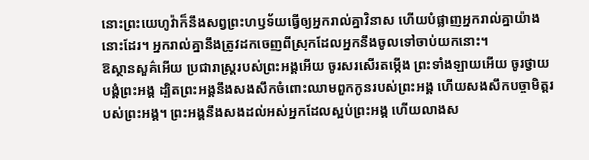នោះព្រះយេហូវ៉ាក៏នឹងសព្វព្រះហឫទ័យធ្វើឲ្យអ្នករាល់គ្នាវិនាស ហើយបំផ្លាញអ្នករាល់គ្នាយ៉ាងនោះដែរ។ អ្នករាល់គ្នានឹងត្រូវដកចេញពីស្រុកដែលអ្នកនឹងចូលទៅចាប់យកនោះ។
ឱស្ថានសួគ៌អើយ ប្រជារាស្ត្ររបស់ព្រះអង្គអើយ ចូរសរសើរតម្កើង ព្រះទាំងឡាយអើយ ចូរថ្វាយបង្គំព្រះអង្គ ដ្បិតព្រះអង្គនឹងសងសឹកចំពោះឈាមពួកកូនរបស់ព្រះអង្គ ហើយសងសឹកបច្ចាមិត្តរបស់ព្រះអង្គ។ ព្រះអង្គនឹងសងដល់អស់អ្នកដែលស្អប់ព្រះអង្គ ហើយលាងស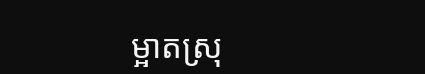ម្អាតស្រុ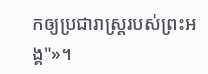កឲ្យប្រជារាស្ត្ររបស់ព្រះអង្គ"»។